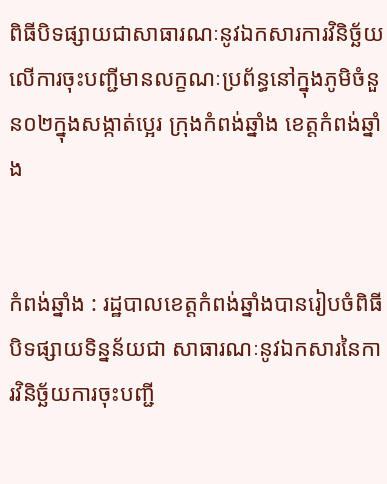ពិធីបិទផ្សាយជាសាធារណៈនូវឯកសារការវិនិច្ឆ័យលើការចុះបញ្ជីមានលក្ខណៈប្រព័ន្ធនៅក្នុងភូមិចំនួន០២ក្នុងសង្កាត់ប្អេរ ក្រុងកំពង់ឆ្នាំង ខេត្តកំពង់ឆ្នាំង


កំពង់ឆ្នាំង : រដ្ឋបាលខេត្តកំពង់ឆ្នាំងបានរៀបចំពិធីបិទផ្សាយទិន្នន័យជា សាធារណៈនូវឯកសារនៃការវិនិច្ឆ័យការចុះបញ្ជី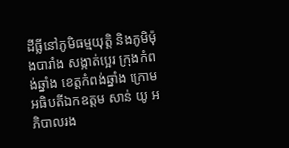ដីធ្លីនៅភូមិធម្មយុត្តិ និងភូមិម៉ុងបារាំង សង្កាត់ប្អេរ ក្រុងកំពង់ឆ្នាំង ខេត្តកំពង់ឆ្នាំង ក្រោមអធិបតីឯកឧត្តម សាន់ យូ អភិបាលរង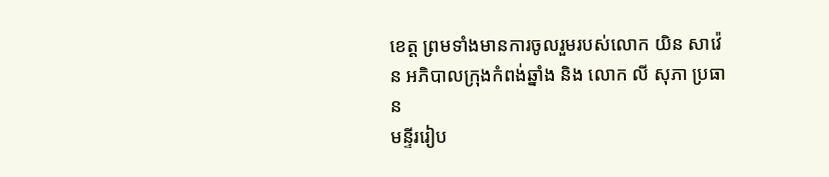ខេត្ត ព្រមទាំងមានការចូលរួមរបស់លោក យិន សាវ៉េន អភិបាលក្រុងកំពង់ឆ្នាំង និង លោក លី សុភា ប្រធាន
មន្ទីររៀប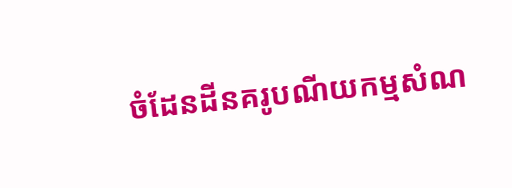ចំដែនដីនគរូបណីយកម្មសំណ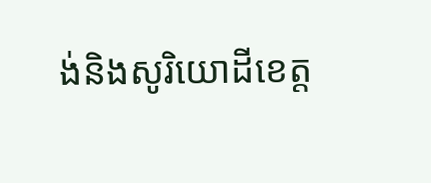ង់និងសូរិយោដីខេត្ត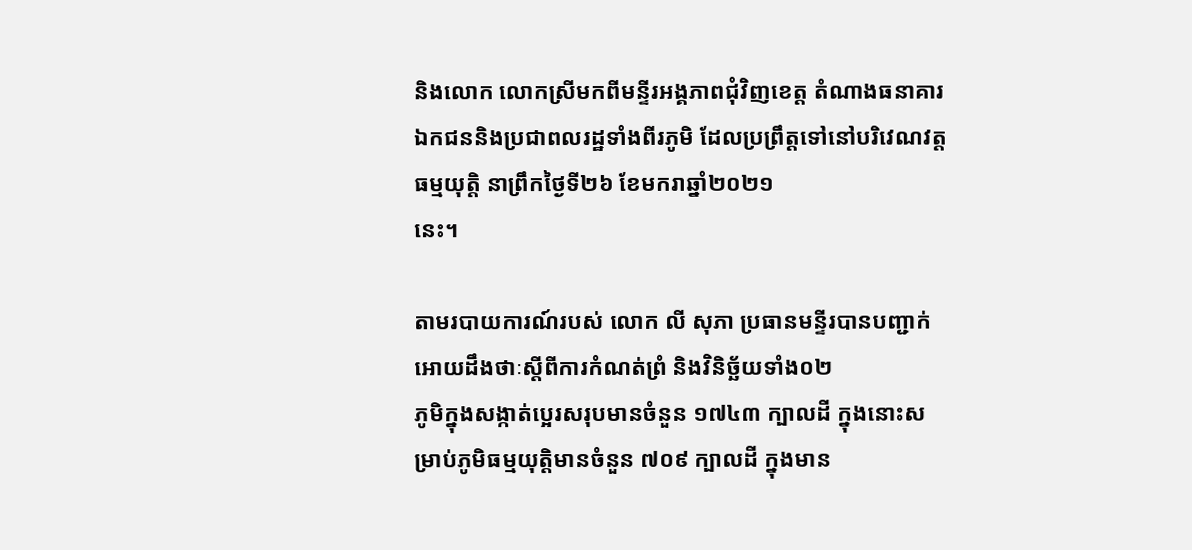និងលោក លោកស្រីមកពីមន្ទីរអង្គភាពជុំវិញខេត្ត តំណាងធនាគារឯកជននិងប្រជាពលរដ្ឋទាំងពីរភូមិ ដែលប្រព្រឹត្តទៅនៅបរិវេណវត្តធម្មយុត្តិ នាព្រឹកថ្ងៃទី២៦ ខែមករាឆ្នាំ២០២១
នេះ។

តាមរបាយការណ៍របស់ លោក លី សុភា ប្រធានមន្ទីរបានបញ្ជាក់អោយដឹងថាៈស្តីពីការកំណត់ព្រំ និងវិនិច្ឆ័យទាំង០២
ភូមិក្នុងសង្កាត់ប្អេរសរុបមានចំនួន ១៧៤៣ ក្បាលដី ក្នុងនោះសម្រាប់ភូមិធម្មយុត្តិមានចំនួន ៧០៩ ក្បាលដី ក្នុងមាន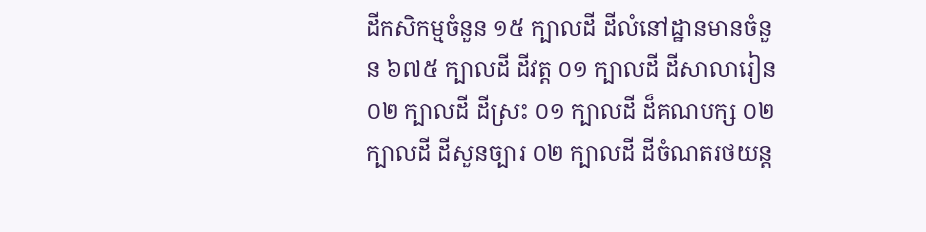ដីកសិកម្មចំនួន ១៥ ក្បាលដី ដីលំនៅដ្ឋានមានចំនួន ៦៧៥ ក្បាលដី ដីវត្ត ០១ ក្បាលដី ដីសាលារៀន ០២ ក្បាលដី ដីស្រះ ០១ ក្បាលដី ដ៏គណបក្ស ០២ ក្បាលដី ដីសួនច្បារ ០២ ក្បាលដី ដីចំណតរថយន្ត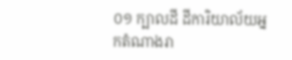០១ ក្បាលដី ដីការិយាល័យអ្នកតំណាងរា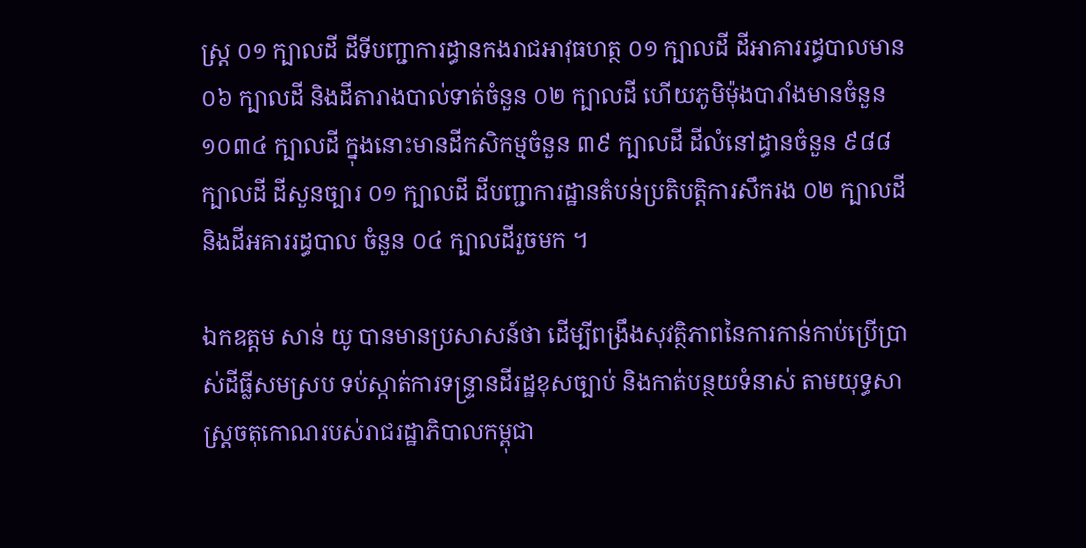ស្ត្រ ០១ ក្បាលដី ដីទីបញ្ជាការដ្ធានកងរាជអាវុធហត្ថ ០១ ក្បាលដី ដីអាគាររដ្ធបាលមាន ០៦ ក្បាលដី និងដីតារាងបាល់ទាត់ចំនួន ០២ ក្បាលដី ហើយភូមិម៉ុងបារាំងមានចំនួន ១០៣៤ ក្បាលដី ក្នុងនោះមានដីកសិកម្មចំនួន ៣៩ ក្បាលដី ដីលំនៅដ្ធានចំនួន ៩៨៨ ក្បាលដី ដីសួនច្បារ ០១ ក្បាលដី ដីបញ្ជាការដ្ឋានតំបន់ប្រតិបត្តិការសឹករង ០២ ក្បាលដី និងដីអគាររដ្ធបាល ចំនួន ០៤ ក្បាលដីរួចមក ។

ឯកឧត្តម សាន់ យូ បានមានប្រសាសន៍ថា ដើម្បីពង្រឹងសុវត្ថិភាពនៃការកាន់កាប់ប្រើប្រាស់ដីធ្លីសមស្រប ទប់ស្កាត់ការទន្ទ្រានដីរដ្ឋខុសច្បាប់ និងកាត់បន្ថយទំនាស់ តាមយុទ្ធសាស្រ្តចតុកោណរបស់រាជរដ្ឋាភិបាលកម្ពុជា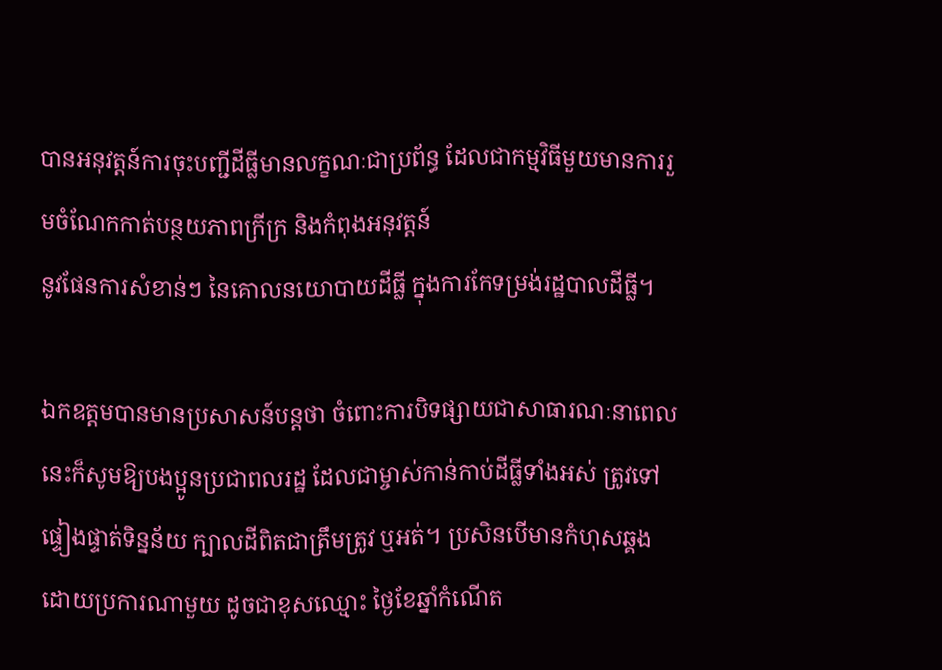បានអនុវត្តន៍ការចុះបញ្ជីដីធ្លីមានលក្ខណៈជាប្រព័ន្ធ ដែលជាកម្មវិធីមួយមានការរួមចំណែកកាត់បន្ថយភាពក្រីក្រ និងកំពុងអនុវត្តន៍
នូវផែនការសំខាន់ៗ នៃគោលនយោបាយដីធ្លី ក្នុងការកែទម្រង់រដ្ឋបាលដីធ្លី។

ឯកឧត្តមបានមានប្រសាសន៍បន្តថា ចំពោះការបិទផ្សាយជាសាធារណៈនាពេលនេះក៏សូមឱ្យបងប្អូនប្រជាពលរដ្ឋ ដែលជាម្ចាស់កាន់កាប់ដីធ្លីទាំងអស់ ត្រូវទៅផ្ទៀងផ្ទាត់ទិន្នន័យ ក្បាលដីពិតជាត្រឹមត្រូវ ឬអត់។ ប្រសិនបើមានកំហុសឆ្គងដោយប្រការណាមួយ ដូចជាខុសឈ្មោះ ថ្ងៃខែឆ្នាំកំណើត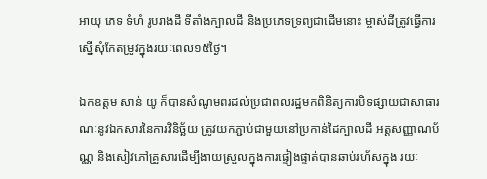អាយុ ភេទ ទំហំ រូបរាងដី ទីតាំងក្បាលដី និងប្រភេទទ្រព្យជាដើមនោះ ម្ចាស់ដីត្រូវធ្វើការស្នើសុំកែតម្រូវក្នុងរយៈពេល១៥ថ្ងៃ។

ឯកឧត្តម សាន់ យូ ក៏បានសំណូមពរដល់ប្រជាពលរដ្ឋមកពិនិត្យការបិទផ្សាយជាសាធារណៈនូវឯកសារនៃការវិនិច្ឆ័យ ត្រូវយកភ្ជាប់ជាមួយនៅប្រកាន់ដៃក្បាលដី អត្តសញ្ញាណប័ណ្ណ និងសៀវភៅគ្រួសារដើម្បីងាយស្រួលក្នុងការផ្ទៀងផ្ទាត់បានឆាប់រហ័សក្នុង រយៈ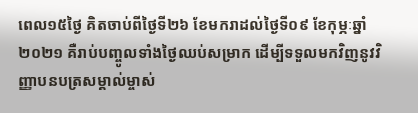ពេល១៥ថ្ងៃ គិតចាប់ពីថ្ងៃទី២៦ ខែមករាដល់ថ្ងៃទី០៩ ខែកុម្ភៈឆ្នាំ២០២១ គឺរាប់បញ្ចូលទាំងថ្ងៃឈប់សម្រាក ដើម្បីទទួលមកវិញនូវវិញ្ញាបនបត្រសម្គាល់ម្ចាស់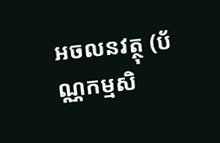អចលនវត្ថុ (ប័ណ្ណកម្មសិ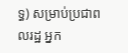ទ្ធ) សម្រាប់ប្រជាពលរដ្ឋ អ្នក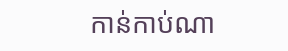កាន់កាប់ណា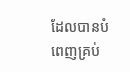ដែលបានបំពេញគ្រប់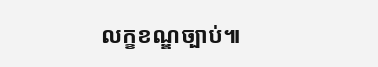លក្ខខណ្ឌច្បាប់៕